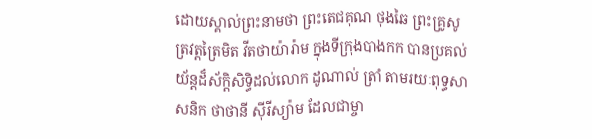ដោយស្គាល់ព្រះនាមថា ព្រះតេជគុណ ថុងឆៃ ព្រះគ្រូសូត្រវត្ដត្រៃមិត វីតថាយ៉ារ៉ាម ក្នុងទីក្រុងបាងកក បានប្រគល់យ័ន្តដ៏ស័ក្ដិសិទ្ធិដល់លោក ដូណាល់ ត្រាំ តាមរយៈពុទ្ធសាសនិក ថាថានី ស៊ីរីស្យ៉ាម ដែលជាម្ចា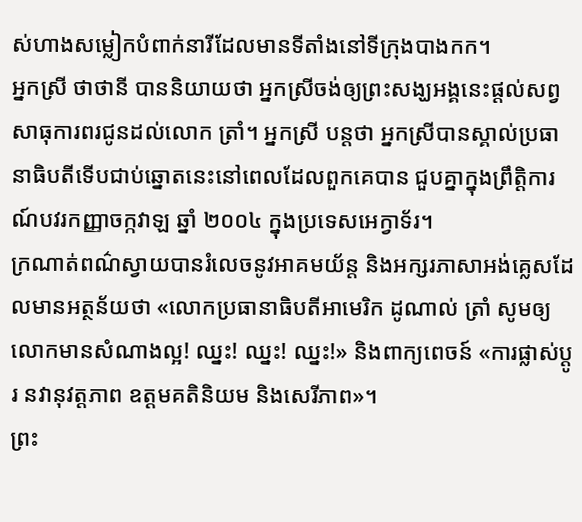ស់ហាងសម្លៀកបំពាក់នារីដែលមានទីតាំងនៅទីក្រុងបាងកក។
អ្នកស្រី ថាថានី បាននិយាយថា អ្នកស្រីចង់ឲ្យព្រះសង្ឃអង្គនេះផ្ដល់សព្វសាធុការពរជូនដល់លោក ត្រាំ។ អ្នកស្រី បន្ដថា អ្នកស្រីបានស្គាល់ប្រធានាធិបតីទើបជាប់ឆ្នោតនេះនៅពេលដែលពួកគេបាន ជួបគ្នាក្នុងព្រឹត្ដិការណ៍បវរកញ្ញាចក្កវាឡ ឆ្នាំ ២០០៤ ក្នុងប្រទេសអេក្វាទ័រ។
ក្រណាត់ពណ៌ស្វាយបានរំលេចនូវអាគមយ័ន្ត និងអក្សរភាសាអង់គ្លេសដែលមានអត្ថន័យថា «លោកប្រធានាធិបតីអាមេរិក ដូណាល់ ត្រាំ សូមឲ្យលោកមានសំណាងល្អ! ឈ្នះ! ឈ្នះ! ឈ្នះ!» និងពាក្យពេចន៍ «ការផ្លាស់ប្ដូរ នវានុវត្ដភាព ឧត្ដមគតិនិយម និងសេរីភាព»។
ព្រះ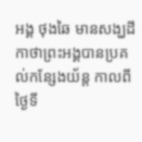អង្គ ថុងឆៃ មានសង្ឃដីកាថាព្រះអង្គបានប្រគល់កន្សែងយ័ន្ត កាលពីថ្ងៃទី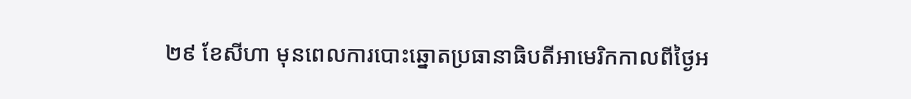២៩ ខែសីហា មុនពេលការបោះឆ្នោតប្រធានាធិបតីអាមេរិកកាលពីថ្ងៃអ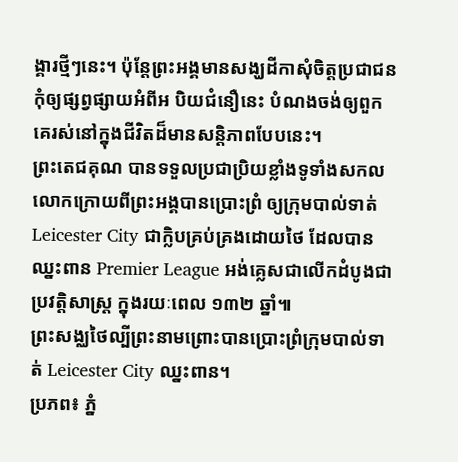ង្គារថ្មីៗនេះ។ ប៉ុន្ដែព្រះអង្គមានសង្ឃដីកាសុំចិត្ដប្រជាជនកុំឲ្យផ្សព្វផ្សាយអំពីអ បិយជំនឿនេះ បំណងចង់ឲ្យពួកគេរស់នៅក្នុងជីវិតដ៏មានសន្ដិភាពបែបនេះ។
ព្រះតេជគុណ បានទទួលប្រជាប្រិយខ្លាំងទូទាំងសកលលោកក្រោយពីព្រះអង្គបានប្រោះព្រំ ឲ្យក្រុមបាល់ទាត់ Leicester City ជាក្លិបគ្រប់គ្រងដោយថៃ ដែលបានឈ្នះពាន Premier League អង់គ្លេសជាលើកដំបូងជាប្រវត្ដិសាស្ត្រ ក្នុងរយៈពេល ១៣២ ឆ្នាំ៕
ព្រះសង្ឈថៃល្បីព្រះនាមព្រោះបានប្រោះព្រំក្រុមបាល់ទាត់ Leicester City ឈ្នះពាន។
ប្រភព៖ ភ្នំ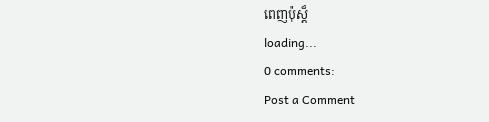ពេញប៉ុស្ត៏
loading...
0 comments:
Post a Comment